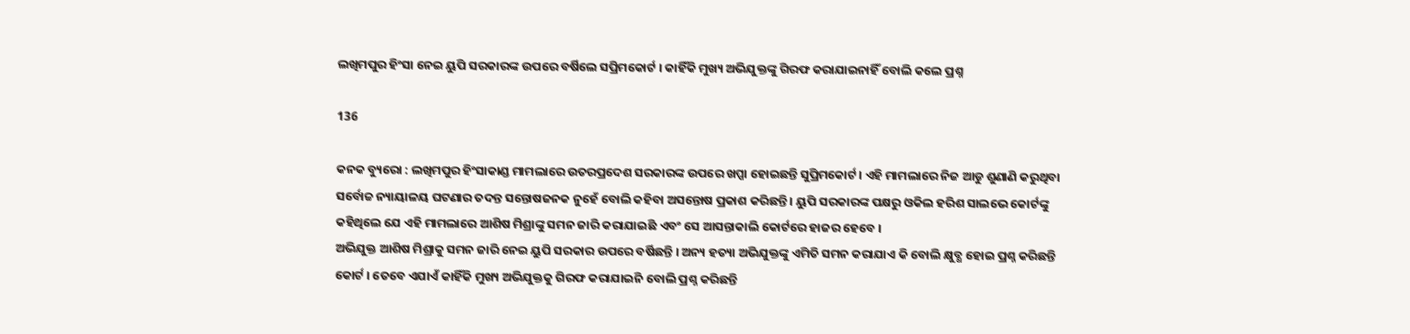ଲଖିମପୁର ହିଂସା ନେଇ ୟୁପି ସରକାରଙ୍କ ଉପରେ ବର୍ଷିଲେ ସପ୍ରିମକୋର୍ଟ । କାହିଁକି ମୁଖ୍ୟ ଅଭିଯୁକ୍ତଙ୍କୁ ଗିରଫ କରାଯାଇନାହିଁ ବୋଲି କଲେ ପ୍ରଶ୍ନ

136

କନକ ବ୍ୟୁରୋ : ଲଖିମପୁର ହିଂସାକାଣ୍ଡ ମାମଲାରେ ଉତରପ୍ରଦେଶ ସରକାରଙ୍କ ଉପରେ ଖପ୍ପା ହୋଇଛନ୍ତି ସୁପ୍ରିମକୋର୍ଟ । ଏହି ମାମଲାରେ ନିଜ ଆଡୁ ଶୁଣାଣି କରୁଥିବା ସର୍ବୋଚ୍ଚ ନ୍ୟାୟାଳୟ ଘଟଣାର ତଦନ୍ତ ସନ୍ତୋଷଜନକ ନୁହେଁ ବୋଲି କହିବା ଅସନ୍ତୋଷ ପ୍ରକାଶ କରିଛନ୍ତି । ୟୁପି ସରକାରଙ୍କ ପକ୍ଷରୁ ଓକିଲ ହରିଶ ସାଲଭେ କୋର୍ଟଙ୍କୁ କହିଥିଲେ ଯେ ଏହି ମାମଲାରେ ଆଶିଷ ମିଶ୍ରାଙ୍କୁ ସମନ ଜାରି କରାଯାଇଛି ଏବଂ ସେ ଆସନ୍ତାକାଲି କୋର୍ଟରେ ହାଜର ହେବେ ।
ଅଭିଯୁକ୍ତ ଆଶିଷ ମିଶ୍ରାକୁ ସମନ ଜାରି ନେଇ ୟୁପି ସରକାର ଉପରେ ବର୍ଷିଛନ୍ତି । ଅନ୍ୟ ହତ୍ୟା ଅଭିଯୁକ୍ତଙ୍କୁ ଏମିତି ସମନ କରାଯାଏ କି ବୋଲି କ୍ଷୁବ୍ଧ ହୋଇ ପ୍ରଶ୍ନ କରିଛନ୍ତି କୋର୍ଟ । ତେବେ ଏଯାଏଁ କାହିଁକି ମୁଖ୍ୟ ଅଭିଯୁକ୍ତକୁ ଗିରଫ କରାଯାଇନି ବୋଲି ପ୍ରଶ୍ନ କରିଛନ୍ତି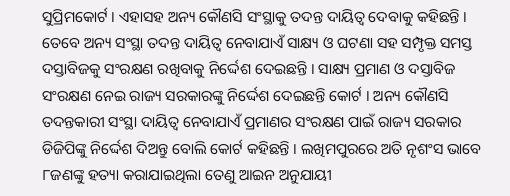ସୁପ୍ରିମକୋର୍ଟ । ଏହାସହ ଅନ୍ୟ କୌଣସି ସଂସ୍ଥାକୁ ତଦନ୍ତ ଦାୟିତ୍ୱ ଦେବାକୁ କହିଛନ୍ତି । ତେବେ ଅନ୍ୟ ସଂସ୍ଥା ତଦନ୍ତ ଦାୟିତ୍ୱ ନେବାଯାଏଁ ସାକ୍ଷ୍ୟ ଓ ଘଟଣା ସହ ସମ୍ପୃକ୍ତ ସମସ୍ତ ଦସ୍ତାବିଜକୁ ସଂରକ୍ଷଣ ରଖିବାକୁ ନିର୍ଦ୍ଦେଶ ଦେଇଛନ୍ତି । ସାକ୍ଷ୍ୟ ପ୍ରମାଣ ଓ ଦସ୍ତାବିଜ ସଂରକ୍ଷଣ ନେଇ ରାଜ୍ୟ ସରକାରଙ୍କୁ ନିର୍ଦ୍ଦେଶ ଦେଇଛନ୍ତି କୋର୍ଟ । ଅନ୍ୟ କୌଣସି ତଦନ୍ତକାରୀ ସଂସ୍ଥା ଦାୟିତ୍ୱ ନେବାଯାଏଁ ପ୍ରମାଣର ସଂରକ୍ଷଣ ପାଇଁ ରାଜ୍ୟ ସରକାର ଡିଜିପିଙ୍କୁ ନିର୍ଦ୍ଦେଶ ଦିଅନ୍ତୁ ବୋଲି କୋର୍ଟ କହିଛନ୍ତି । ଲଖିମପୁରରେ ଅତି ନୃଶଂସ ଭାବେ ୮ଜଣଙ୍କୁ ହତ୍ୟା କରାଯାଇଥିଲା ତେଣୁ ଆଇନ ଅନୁଯାୟୀ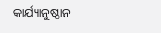କାର୍ଯ୍ୟାନୁଷ୍ଠାନ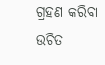ଗ୍ରହଣ କରିବା ଉଚିତ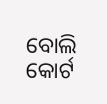ବୋଲି କୋର୍ଟ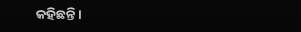କହିଛନ୍ତି ।